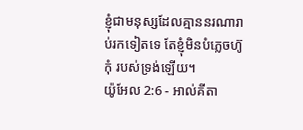ខ្ញុំជាមនុស្សដែលគ្មាននរណារាប់រកទៀតទេ តែខ្ញុំមិនបំភ្លេចហ៊ូកុំ របស់ទ្រង់ឡើយ។
យ៉ូអែល 2:6 - អាល់គីតា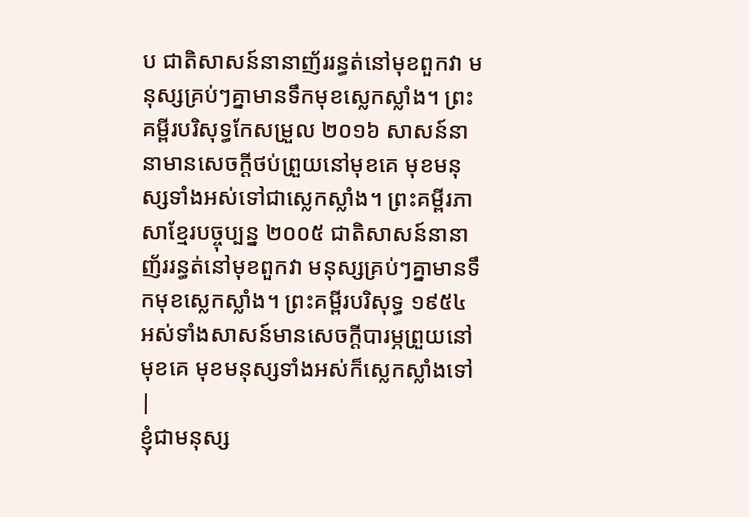ប ជាតិសាសន៍នានាញ័ររន្ធត់នៅមុខពួកវា មនុស្សគ្រប់ៗគ្នាមានទឹកមុខស្លេកស្លាំង។ ព្រះគម្ពីរបរិសុទ្ធកែសម្រួល ២០១៦ សាសន៍នានាមានសេចក្ដីថប់ព្រួយនៅមុខគេ មុខមនុស្សទាំងអស់ទៅជាស្លេកស្លាំង។ ព្រះគម្ពីរភាសាខ្មែរបច្ចុប្បន្ន ២០០៥ ជាតិសាសន៍នានាញ័ររន្ធត់នៅមុខពួកវា មនុស្សគ្រប់ៗគ្នាមានទឹកមុខស្លេកស្លាំង។ ព្រះគម្ពីរបរិសុទ្ធ ១៩៥៤ អស់ទាំងសាសន៍មានសេចក្ដីបារម្ភព្រួយនៅមុខគេ មុខមនុស្សទាំងអស់ក៏ស្លេកស្លាំងទៅ |
ខ្ញុំជាមនុស្ស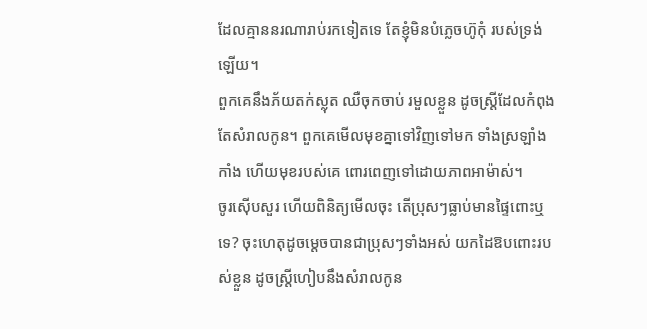ដែលគ្មាននរណារាប់រកទៀតទេ តែខ្ញុំមិនបំភ្លេចហ៊ូកុំ របស់ទ្រង់ឡើយ។
ពួកគេនឹងភ័យតក់ស្លុត ឈឺចុកចាប់ រមួលខ្លួន ដូចស្ត្រីដែលកំពុងតែសំរាលកូន។ ពួកគេមើលមុខគ្នាទៅវិញទៅមក ទាំងស្រឡាំងកាំង ហើយមុខរបស់គេ ពោរពេញទៅដោយភាពអាម៉ាស់។
ចូរស៊ើបសួរ ហើយពិនិត្យមើលចុះ តើប្រុសៗធ្លាប់មានផ្ទៃពោះឬទេ? ចុះហេតុដូចម្ដេចបានជាប្រុសៗទាំងអស់ យកដៃឱបពោះរបស់ខ្លួន ដូចស្ត្រីហៀបនឹងសំរាលកូន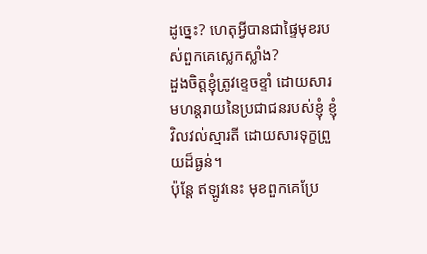ដូច្នេះ? ហេតុអ្វីបានជាផ្ទៃមុខរបស់ពួកគេស្លេកស្លាំង?
ដួងចិត្តខ្ញុំត្រូវខ្ទេចខ្ទាំ ដោយសារមហន្តរាយនៃប្រជាជនរបស់ខ្ញុំ ខ្ញុំវិលវល់ស្មារតី ដោយសារទុក្ខព្រួយដ៏ធ្ងន់។
ប៉ុន្តែ ឥឡូវនេះ មុខពួកគេប្រែ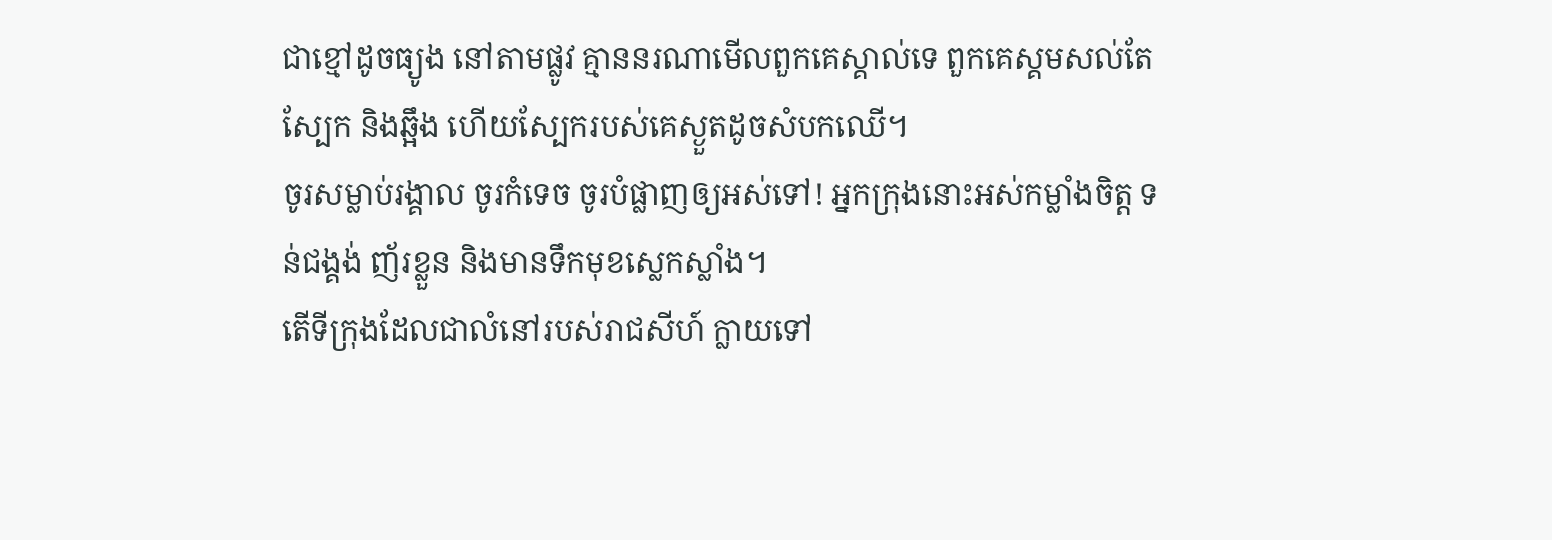ជាខ្មៅដូចធ្យូង នៅតាមផ្លូវ គ្មាននរណាមើលពួកគេស្គាល់ទេ ពួកគេស្គមសល់តែស្បែក និងឆ្អឹង ហើយស្បែករបស់គេស្ងួតដូចសំបកឈើ។
ចូរសម្លាប់រង្គាល ចូរកំទេច ចូរបំផ្លាញឲ្យអស់ទៅ! អ្នកក្រុងនោះអស់កម្លាំងចិត្ត ទន់ជង្គង់ ញ័រខ្លួន និងមានទឹកមុខស្លេកស្លាំង។
តើទីក្រុងដែលជាលំនៅរបស់រាជសីហ៍ ក្លាយទៅ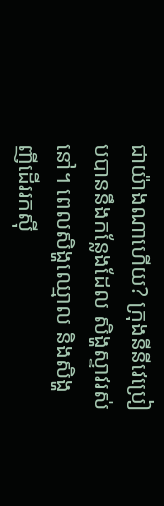ជាយ៉ាងណាហើយ? ក្រុងនីនីវេប្រៀបបាននឹងកន្លែងដែល សិង្ហស្ទាវរស់នៅ។ ពេលសិង្ហឈ្មោល និងសិង្ហញីដើររកស៊ី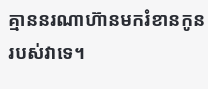គ្មាននរណាហ៊ានមករំខានកូនរបស់វាទេ។